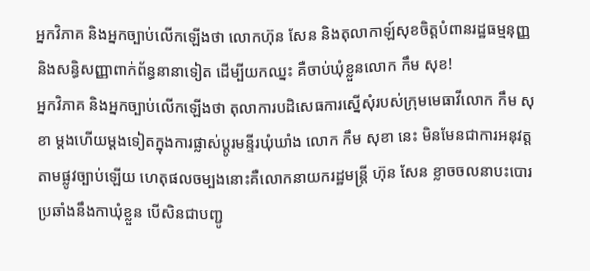អ្នកវិភាគ និងអ្នកច្បាប់លើកឡើងថា លោកហ៊ុន សែន និងតុលាកាឡ៍សុខចិត្តបំពានរដ្ឋធម្មនុញ្ញ និងសន្ធិសញ្ញាពាក់ព័ន្ធនានាទៀត ដើម្បីយកឈ្នះ គឺចាប់ឃុំខ្លួនលោក កឹម សុខ!
អ្នកវិភាគ និងអ្នកច្បាប់លើកឡើងថា តុលាការបដិសេធការស្នើសុំរបស់ក្រុមមេធាវីលោក កឹម សុខា ម្ដងហើយម្ដងទៀតក្នុងការផ្លាស់ប្ដូរមន្ទីរឃុំឃាំង លោក កឹម សុខា នេះ មិនមែនជាការអនុវត្តតាមផ្លូវច្បាប់ឡើយ ហេតុផលចម្បងនោះគឺលោកនាយករដ្ឋមន្ត្រី ហ៊ុន សែន ខ្លាចចលនាបះបោរប្រឆាំងនឹងកាឃុំខ្លួន បើសិនជាបញ្ជូ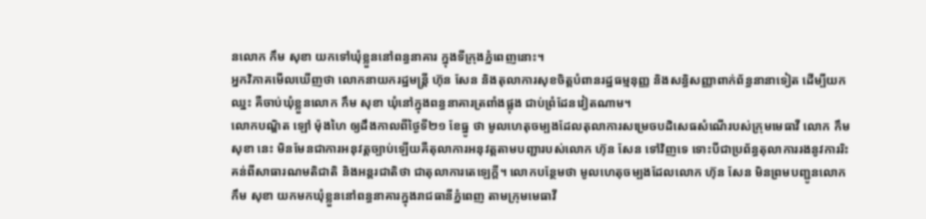នលោក កឹម សុខា យកទៅឃុំខ្លួននៅពន្ធនាគារ ក្នុងទីក្រុងភ្នំពេញនោះ។
អ្នកវិភាគមើលឃើញថា លោកនាយករដ្ឋមន្ត្រី ហ៊ុន សែន និងតុលាការសុខចិត្តបំពានរដ្ឋធម្មនុញ្ញ និងសន្ធិសញ្ញាពាក់ព័ន្ធនានាទៀត ដើម្បីយកឈ្នះ គឺចាប់ឃុំខ្លួនលោក កឹម សុខា ឃុំនៅក្នុងពន្ធនាគារត្រពាំងផ្លុង ជាប់ព្រំដែនវៀតណាម។
លោកបណ្ឌិត ឡៅ ម៉ុងហៃ ឲ្យដឹងកាលពីថ្ងៃទី២១ ខែធ្នូ ថា មូលហេតុចម្បងដែលតុលាការសម្រេចបដិសេធសំណើរបស់ក្រុមមេធាវី លោក កឹម សុខា នេះ មិនមែនជាការអនុវត្តច្បាប់ឡើយគឺតុលាការអនុវត្តតាមបញ្ជារបស់លោក ហ៊ុន សែន ទៅវិញទេ ទោះបីជាប្រព័ន្ធតុលាការរងនូវការរិះគន់ពីសាធារណមតិជាតិ និងអន្តរជាតិថា ជាតុលាការតេឡេក្ដី។ លោកបន្ថែមថា មូលហេតុចម្បងដែលលោក ហ៊ុន សែន មិនព្រមបញ្ជូនលោក កឹម សុខា យកមកឃុំខ្លួននៅពន្ធនាគារក្នុងរាជធានីភ្នំពេញ តាមក្រុមមេធាវី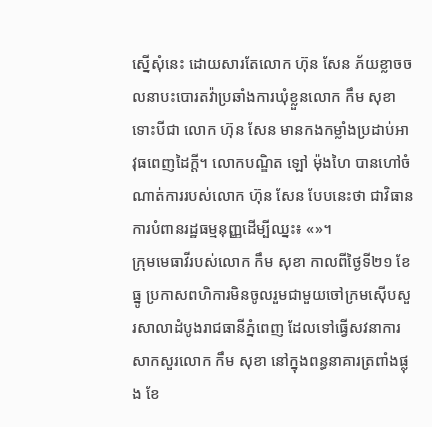ស្នើសុំនេះ ដោយសារតែលោក ហ៊ុន សែន ភ័យខ្លាចចលនាបះបោរតវ៉ាប្រឆាំងការឃុំខ្លួនលោក កឹម សុខា ទោះបីជា លោក ហ៊ុន សែន មានកងកម្លាំងប្រដាប់អាវុធពេញដៃក្ដី។ លោកបណ្ឌិត ឡៅ ម៉ុងហៃ បានហៅចំណាត់ការរបស់លោក ហ៊ុន សែន បែបនេះថា ជាវិធានការបំពានរដ្ឋធម្មនុញ្ញដើម្បីឈ្នះ៖ «»។
ក្រុមមេធាវីរបស់លោក កឹម សុខា កាលពីថ្ងៃទី២១ ខែធ្នូ ប្រកាសពហិការមិនចូលរួមជាមួយចៅក្រមស៊ើបសួរសាលាដំបូងរាជធានីភ្នំពេញ ដែលទៅធ្វើសវនាការសាកសួរលោក កឹម សុខា នៅក្នុងពន្ធនាគារត្រពាំងផ្លុង ខែ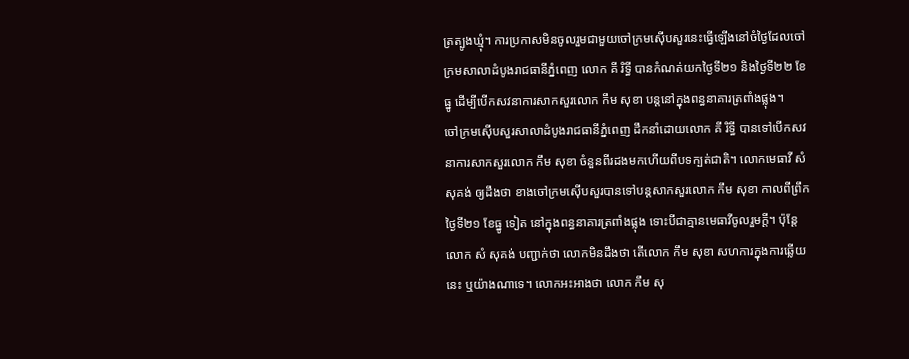ត្រត្បូងឃ្មុំ។ ការប្រកាសមិនចូលរួមជាមួយចៅក្រមស៊ើបសួរនេះធ្វើឡើងនៅចំថ្ងៃដែលចៅក្រមសាលាដំបូងរាជធានីភ្នំពេញ លោក គី រិទ្ធី បានកំណត់យកថ្ងៃទី២១ និងថ្ងៃទី២២ ខែធ្នូ ដើម្បីបើកសវនាការសាកសួរលោក កឹម សុខា បន្តនៅក្នុងពន្ធនាគារត្រពាំងផ្លុង។
ចៅក្រមស៊ើបសួរសាលាដំបូងរាជធានីភ្នំពេញ ដឹកនាំដោយលោក គី រិទ្ធី បានទៅបើកសវនាការសាកសួរលោក កឹម សុខា ចំនួនពីរដងមកហើយពីបទក្បត់ជាតិ។ លោកមេធាវី សំ សុគង់ ឲ្យដឹងថា ខាងចៅក្រមស៊ើបសួរបានទៅបន្តសាកសួរលោក កឹម សុខា កាលពីព្រឹកថ្ងៃទី២១ ខែធ្នូ ទៀត នៅក្នុងពន្ធនាគារត្រពាំងផ្លុង ទោះបីជាគ្មានមេធាវីចូលរួមក្ដី។ ប៉ុន្តែលោក សំ សុគង់ បញ្ជាក់ថា លោកមិនដឹងថា តើលោក កឹម សុខា សហការក្នុងការឆ្លើយនេះ ឬយ៉ាងណាទេ។ លោកអះអាងថា លោក កឹម សុ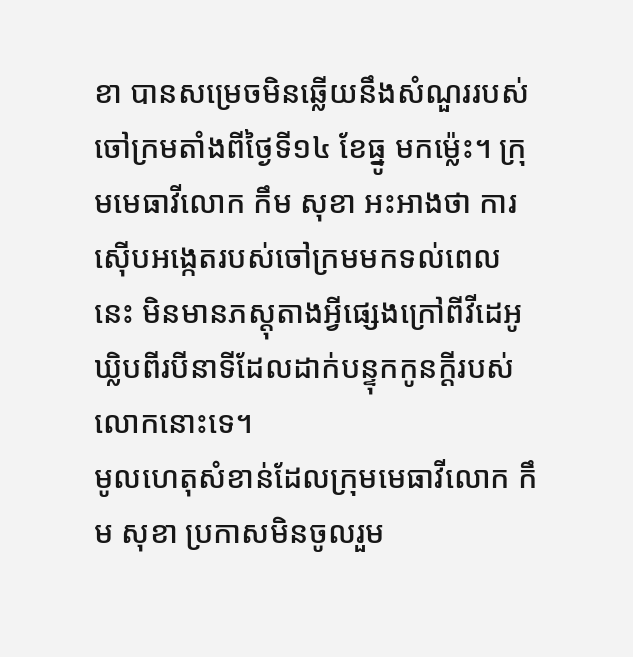ខា បានសម្រេចមិនឆ្លើយនឹងសំណួររបស់ចៅក្រមតាំងពីថ្ងៃទី១៤ ខែធ្នូ មកម្ល៉េះ។ ក្រុមមេធាវីលោក កឹម សុខា អះអាងថា ការស៊ើបអង្កេតរបស់ចៅក្រមមកទល់ពេលនេះ មិនមានភស្តុតាងអ្វីផ្សេងក្រៅពីវីដេអូឃ្លិបពីរបីនាទីដែលដាក់បន្ទុកកូនក្ដីរបស់លោកនោះទេ។
មូលហេតុសំខាន់ដែលក្រុមមេធាវីលោក កឹម សុខា ប្រកាសមិនចូលរួម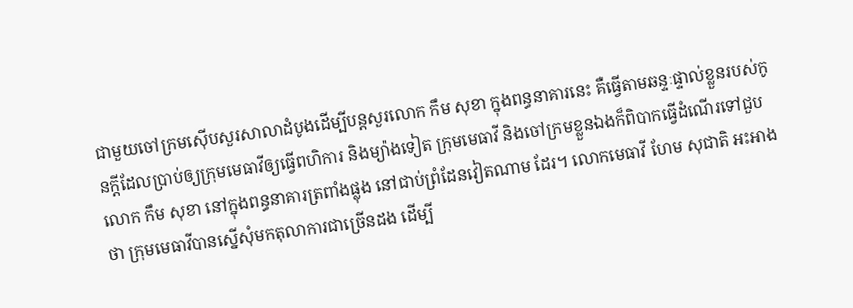ជាមួយចៅក្រមស៊ើបសួរសាលាដំបូងដើម្បីបន្តសួរលោក កឹម សុខា ក្នុងពន្ធនាគារនេះ គឺធ្វើតាមឆន្ទៈផ្ទាល់ខ្លួនរបស់កូនក្ដីដែលប្រាប់ឲ្យក្រុមមេធាវីឲ្យធ្វើពហិការ និងម្យ៉ាងទៀត ក្រុមមេធាវី និងចៅក្រមខ្លួនឯងក៏ពិបាកធ្វើដំណើរទៅជួបលោក កឹម សុខា នៅក្នុងពន្ធនាគារត្រពាំងផ្លុង នៅជាប់ព្រំដែនវៀតណាម ដែរ។ លោកមេធាវី ហែម សុជាតិ អះអាងថា ក្រុមមេធាវីបានស្នើសុំមកតុលាការជាច្រើនដង ដើម្បី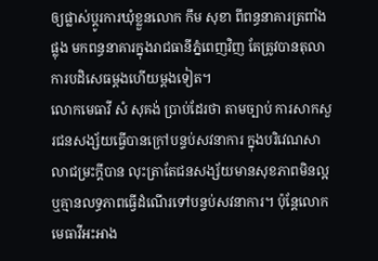ឲ្យផ្លាស់ប្ដូរការឃុំខ្លួនលោក កឹម សុខា ពីពន្ធនាគារត្រពាំងផ្លុង មកពន្ធនាគារក្នុងរាជធានីភ្នំពេញវិញ តែត្រូវបានតុលាការបដិសេធម្ដងហើយម្ដងទៀត។
លោកមេធាវី សំ សុគង់ ប្រាប់ដែរថា តាមច្បាប់ ការសាកសួរជនសង្ស័យធ្វើបានក្រៅបន្ទប់សវនាការ ក្នុងបរិវេណសាលាជម្រះក្ដីបាន លុះត្រាតែជនសង្ស័យមានសុខភាពមិនល្អ ឬគ្មានលទ្ធភាពធ្វើដំណើរទៅបន្ទប់សវនាការ។ ប៉ុន្តែលោកមេធាវីអះអាង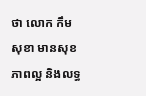ថា លោក កឹម សុខា មានសុខភាពល្អ និងលទ្ធ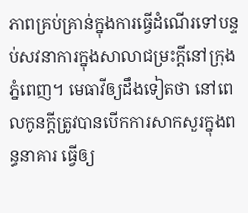ភាពគ្រប់គ្រាន់ក្នុងការធ្វើដំណើរទៅបន្ទប់សវនាការក្នុងសាលាជម្រះក្ដីនៅក្រុងភ្នំពេញ។ មេធាវីឲ្យដឹងទៀតថា នៅពេលកូនក្ដីត្រូវបានបើកការសាកសួរក្នុងពន្ធនាគារ ធ្វើឲ្យ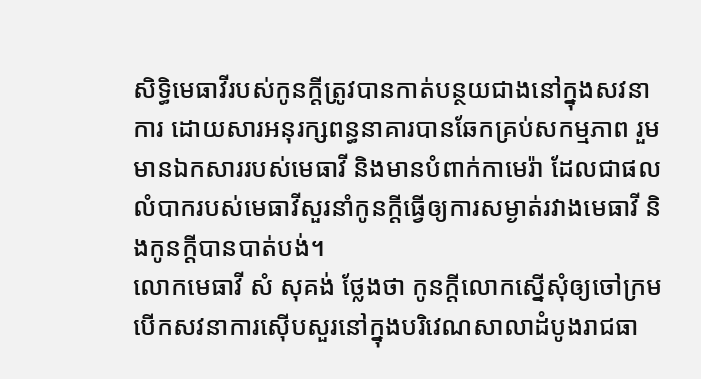សិទ្ធិមេធាវីរបស់កូនក្ដីត្រូវបានកាត់បន្ថយជាងនៅក្នុងសវនាការ ដោយសារអនុរក្សពន្ធនាគារបានឆែកគ្រប់សកម្មភាព រួមមានឯកសាររបស់មេធាវី និងមានបំពាក់កាមេរ៉ា ដែលជាផលលំបាករបស់មេធាវីសួរនាំកូនក្ដីធ្វើឲ្យការសម្ងាត់រវាងមេធាវី និងកូនក្ដីបានបាត់បង់។
លោកមេធាវី សំ សុគង់ ថ្លែងថា កូនក្ដីលោកស្នើសុំឲ្យចៅក្រមបើកសវនាការស៊ើបសួរនៅក្នុងបរិវេណសាលាដំបូងរាជធា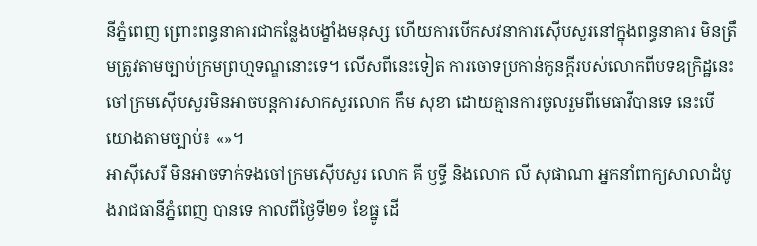នីភ្នំពេញ ព្រោះពន្ធនាគារជាកន្លែងបង្ខាំងមនុស្ស ហើយការបើកសវនាការស៊ើបសួរនៅក្នុងពន្ធនាគារ មិនត្រឹមត្រូវតាមច្បាប់ក្រមព្រហ្មទណ្ឌនោះទេ។ លើសពីនេះទៀត ការចោទប្រកាន់កូនក្ដីរបស់លោកពីបទឧក្រិដ្ឋនេះ ចៅក្រមស៊ើបសួរមិនអាចបន្តការសាកសួរលោក កឹម សុខា ដោយគ្មានការចូលរួមពីមេធាវីបានទេ នេះបើយោងតាមច្បាប់៖ «»។
អាស៊ីសេរី មិនអាចទាក់ទងចៅក្រមស៊ើបសួរ លោក គី ឫទ្ធី និងលោក លី សុផាណា អ្នកនាំពាក្យសាលាដំបូងរាជធានីភ្នំពេញ បានទេ កាលពីថ្ងៃទី២១ ខែធ្នូ ដើ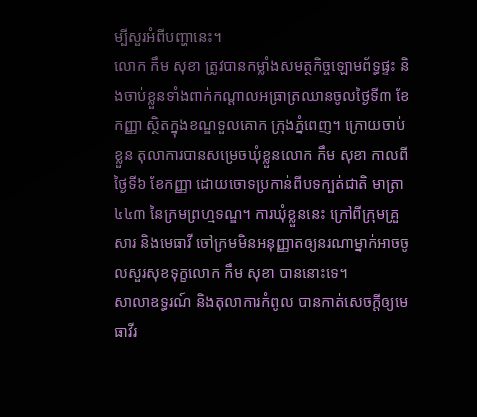ម្បីសួរអំពីបញ្ហានេះ។
លោក កឹម សុខា ត្រូវបានកម្លាំងសមត្ថកិច្ចឡោមព័ទ្ធផ្ទះ និងចាប់ខ្លួនទាំងពាក់កណ្ដាលអធ្រាត្រឈានចូលថ្ងៃទី៣ ខែកញ្ញា ស្ថិតក្នុងខណ្ឌទួលគោក ក្រុងភ្នំពេញ។ ក្រោយចាប់ខ្លួន តុលាការបានសម្រេចឃុំខ្លួនលោក កឹម សុខា កាលពីថ្ងៃទី៦ ខែកញ្ញា ដោយចោទប្រកាន់ពីបទក្បត់ជាតិ មាត្រា ៤៤៣ នៃក្រមព្រហ្មទណ្ឌ។ ការឃុំខ្លួននេះ ក្រៅពីក្រុមគ្រួសារ និងមេធាវី ចៅក្រមមិនអនុញ្ញាតឲ្យនរណាម្នាក់អាចចូលសួរសុខទុក្ខលោក កឹម សុខា បាននោះទេ។
សាលាឧទ្ធរណ៍ និងតុលាការកំពូល បានកាត់សេចក្ដីឲ្យមេធាវីរ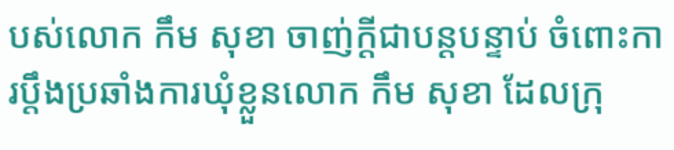បស់លោក កឹម សុខា ចាញ់ក្ដីជាបន្តបន្ទាប់ ចំពោះការប្ដឹងប្រឆាំងការឃុំខ្លួនលោក កឹម សុខា ដែលក្រុ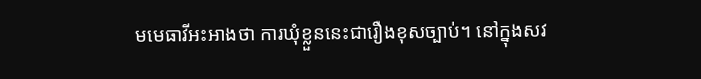មមេធាវីអះអាងថា ការឃុំខ្លួននេះជារឿងខុសច្បាប់។ នៅក្នុងសវ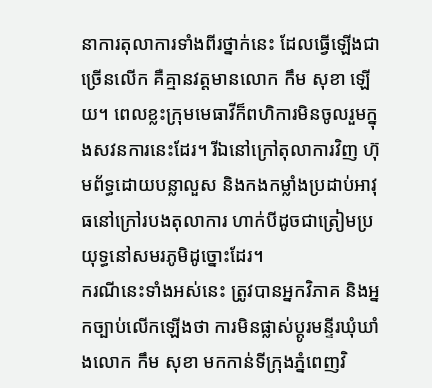នាការតុលាការទាំងពីរថ្នាក់នេះ ដែលធ្វើឡើងជាច្រើនលើក គឺគ្មានវត្តមានលោក កឹម សុខា ឡើយ។ ពេលខ្លះក្រុមមេធាវីក៏ពហិការមិនចូលរួមក្នុងសវនការនេះដែរ។ រីឯនៅក្រៅតុលាការវិញ ហ៊ុមព័ទ្ធដោយបន្លាលួស និងកងកម្លាំងប្រដាប់អាវុធនៅក្រៅរបងតុលាការ ហាក់បីដូចជាត្រៀមប្រយុទ្ធនៅសមរភូមិដូច្នោះដែរ។
ករណីនេះទាំងអស់នេះ ត្រូវបានអ្នកវិភាគ និងអ្នកច្បាប់លើកឡើងថា ការមិនផ្លាស់ប្ដូរមន្ទីរឃុំឃាំងលោក កឹម សុខា មកកាន់ទីក្រុងភ្នំពេញវិ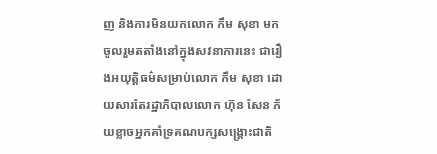ញ និងការមិនយកលោក កឹម សុខា មកចូលរួមតតាំងនៅក្នុងសវនាការនេះ ជារឿងអយុត្តិធម៌សម្រាប់លោក កឹម សុខា ដោយសារតែរដ្ឋាភិបាលលោក ហ៊ុន សែន ភ័យខ្លាចអ្នកគាំទ្រគណបក្សសង្គ្រោះជាតិ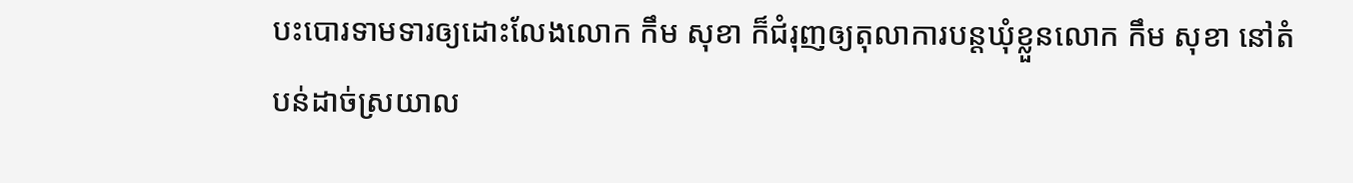បះបោរទាមទារឲ្យដោះលែងលោក កឹម សុខា ក៏ជំរុញឲ្យតុលាការបន្តឃុំខ្លួនលោក កឹម សុខា នៅតំបន់ដាច់ស្រយាល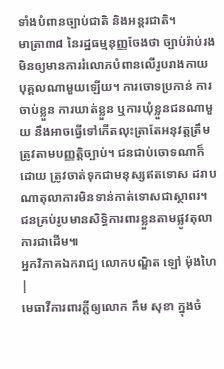ទាំងបំពានច្បាប់ជាតិ និងអន្តរជាតិ។
មាត្រា៣៨ នៃរដ្ឋធម្មនុញ្ញចែងថា ច្បាប់រ៉ាប់រងមិនឲ្យមានការរំលោភបំពានលើរូបរាងកាយបុគ្គលណាមួយឡើយ។ ការចោទប្រកាន់ ការចាប់ខ្លួន ការឃាត់ខ្លួន ឬការឃុំខ្លួនជនណាមួយ នឹងអាចធ្វើទៅកើតលុះត្រាតែអនុវត្តត្រឹមត្រូវតាមបញ្ញត្តិច្បាប់។ ជនជាប់ចោទណាក៏ដោយ ត្រូវចាត់ទុកជាមនុស្សឥតទោស ដរាបណាតុលាការមិនទាន់កាត់ទោសជាស្ថាពរ។ ជនគ្រប់រូបមានសិទ្ធិការពារខ្លួនតាមផ្លូវតុលាការជាដើម៕
អ្នកវិភាគឯករាជ្យ លោកបណ្ឌិត ឡៅ ម៉ុងហៃ |
មេធាវីការពារក្ដីឲ្យលោក កឹម សុខា ក្នុងចំ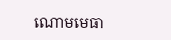ណោមមេធា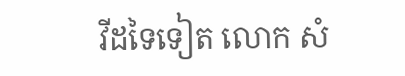វីដទៃទៀត លោក សំ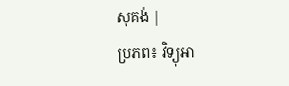សុគង់ |
ប្រភព៖ វិទ្យុអា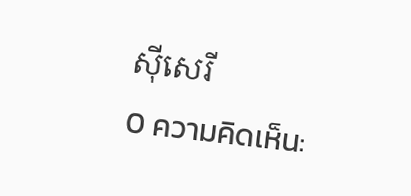ស៊ីសេរី
0 ความคิดเห็น: